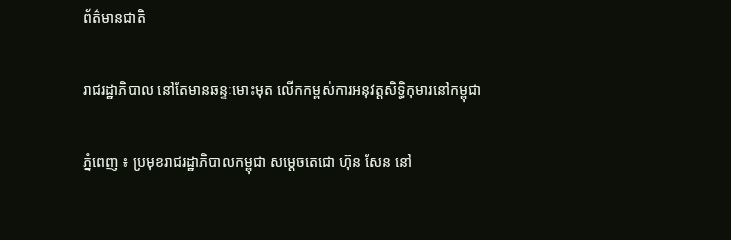ព័ត៌មានជាតិ

រាជរដ្ឋាភិបាល នៅតែមានឆន្ទៈមោះមុត លើកកម្ពស់ការអនុវត្តសិទ្ធិកុមារនៅកម្ពុជា

ភ្នំពេញ ៖ ប្រមុខរាជរដ្ឋាភិបាលកម្ពុជា សម្ដេចតេជោ ហ៊ុន សែន នៅ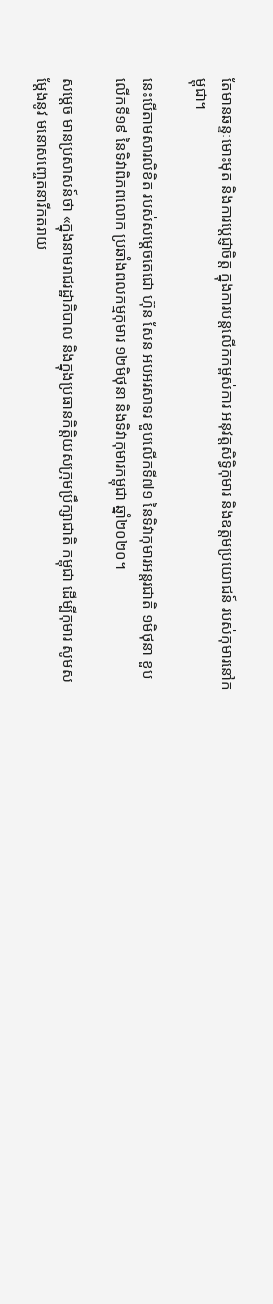តែមានឆន្ទៈមោះមុត និងការប្ដេជ្ញាចិត្ត ក្នុងការបន្តលើកកម្ពស់ការ អនុវត្តសិទ្ធិកុមារ និងឧត្តមប្រយោជន៍ របស់កុមារនៅកម្ពុជា។

នេះបើតាមសារលិខិត របស់សម្ដេចតេជោ ហ៊ុន សែន អបអរសាទរ ខួបលើកទី៧១ នៃទិវាកុមារអន្តរជាតិ ១មិថុនា ខួបលើកទី១៩ នៃទិវាពិភពលោក ប្រឆាំងពលកម្មកុមារ ១២មិថុនា និងទិវាកុមារកម្ពុជា ឆ្នាំ២០២០។

សម្ដេច មានប្រសាសន៍ថា «ក្នុងនាមរាជរដ្ឋាភិបាល និងក្នុងប្រធានកិត្តិយសក្រុមប្រឹក្សាជាតិ កម្ពុជា ដើម្បីកុមារ សូមសម្ដែងនូវ មនោសញ្ចេតនារីកតរាយ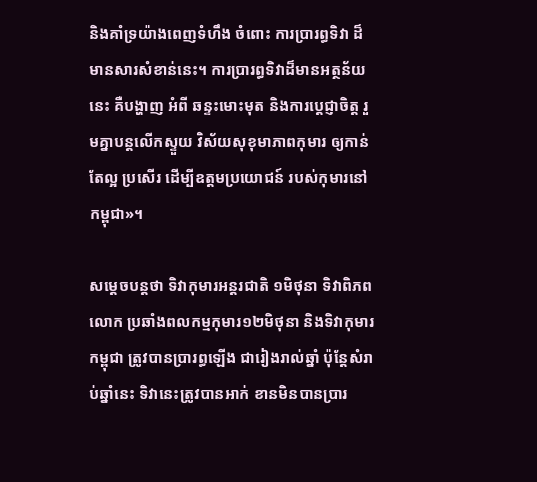និងគាំទ្រយ៉ាងពេញទំហឹង ចំពោះ ការប្រារព្ធទិវា ដ៏មានសារសំខាន់នេះ។ ការប្រារព្ធទិវាដ៏មានអត្ថន័យនេះ គឺបង្ហាញ អំពី ឆន្ទះមោះមុត និងការប្ដេជ្ញាចិត្ត រួមគ្នាបន្ដលើកស្ទួយ វិស័យសុខុមាភាពកុមារ ឲ្យកាន់តែល្អ ប្រសើរ ដើម្បីឧត្តមប្រយោជន៍ របស់កុមារនៅកម្ពុជា»។

សម្ដេចបន្ដថា ទិវាកុមារអន្តរជាតិ ១មិថុនា ទិវាពិភពលោក ប្រឆាំងពលកម្មកុមារ១២មិថុនា និងទិវាកុមារកម្ពុជា ត្រូវបានប្រារព្ធឡើង ជារៀងរាល់ឆ្នាំ ប៉ុន្តែសំរាប់ឆ្នាំនេះ ទិវានេះត្រូវបានអាក់ ខានមិនបានប្រារ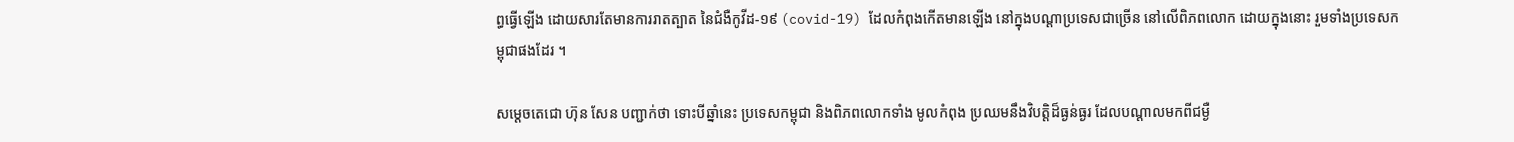ព្ធធ្វើឡើង ដោយសារតែមានការរាតត្បាត នៃជំងឺកូវីដ-១៩ (covid-19) ដែលកំពុងកើតមានឡើង នៅក្នុងបណ្ដាប្រទេសជាច្រើន នៅលើពិភពលោក ដោយក្នុងនោះ រួមទាំងប្រទេសកម្ពុជាផងដែរ ។

សម្ដេចតេជោ ហ៊ុន សែន បញ្ជាក់ថា ទោះបីឆ្នាំនេះ ប្រទេសកម្ពុជា និងពិភពលោកទាំង មូលកំពុង ប្រឈមនឹងវិបត្តិដ៏ធ្ងន់ធ្ងរ ដែលបណ្ដាលមកពីជម្ងឺ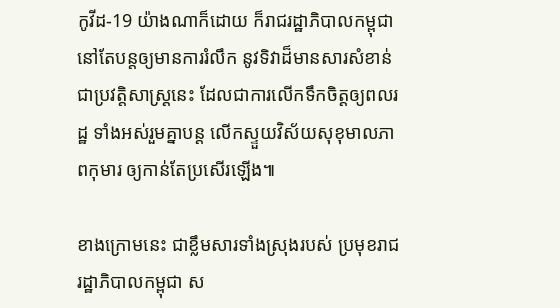កូវីដ-19 យ៉ាងណាក៏ដោយ ក៏រាជរដ្ឋាភិបាលកម្ពុជា នៅតែបន្តឲ្យមានការរំលឹក នូវទិវាដ៏មានសារសំខាន់ជាប្រវត្តិសាស្ត្រនេះ ដែលជាការលើកទឹកចិត្តឲ្យពលរដ្ឋ ទាំងអស់រួមគ្នាបន្ត លើកស្ទួយវិស័យសុខុមាលភាពកុមារ ឲ្យកាន់តែប្រសើរឡើង៕

ខាងក្រោមនេះ ជាខ្លឹមសារទាំងស្រុងរបស់ ប្រមុខរាជរដ្ឋាភិបាលកម្ពុជា ស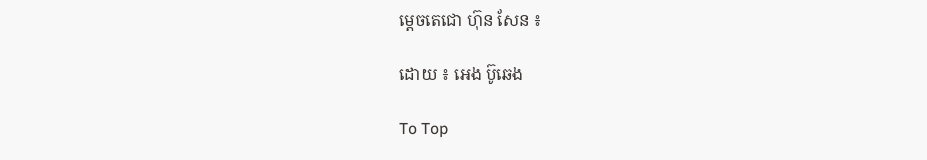ម្ដេចតេជោ ហ៊ុន សែន ៖

ដោយ ៖ អេង ប៊ូឆេង

To Top